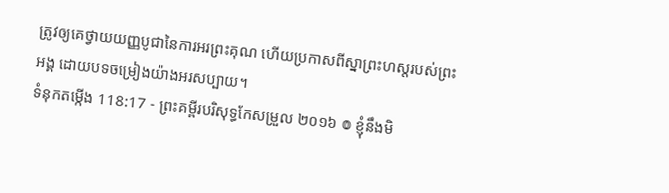ត្រូវឲ្យគេថ្វាយយញ្ញបូជានៃការអរព្រះគុណ ហើយប្រកាសពីស្នាព្រះហស្ដរបស់ព្រះអង្គ ដោយបទចម្រៀងយ៉ាងអរសប្បាយ។
ទំនុកតម្កើង 118:17 - ព្រះគម្ពីរបរិសុទ្ធកែសម្រួល ២០១៦ ៙ ខ្ញុំនឹងមិ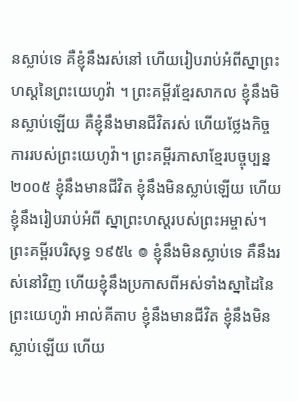នស្លាប់ទេ គឺខ្ញុំនឹងរស់នៅ ហើយរៀបរាប់អំពីស្នាព្រះហស្តនៃព្រះយេហូវ៉ា ។ ព្រះគម្ពីរខ្មែរសាកល ខ្ញុំនឹងមិនស្លាប់ឡើយ គឺខ្ញុំនឹងមានជីវិតរស់ ហើយថ្លែងកិច្ចការរបស់ព្រះយេហូវ៉ា។ ព្រះគម្ពីរភាសាខ្មែរបច្ចុប្បន្ន ២០០៥ ខ្ញុំនឹងមានជីវិត ខ្ញុំនឹងមិនស្លាប់ឡើយ ហើយខ្ញុំនឹងរៀបរាប់អំពី ស្នាព្រះហស្ដរបស់ព្រះអម្ចាស់។ ព្រះគម្ពីរបរិសុទ្ធ ១៩៥៤ ៙ ខ្ញុំនឹងមិនស្លាប់ទេ គឺនឹងរស់នៅវិញ ហើយខ្ញុំនឹងប្រកាសពីអស់ទាំងស្នាដៃនៃព្រះយេហូវ៉ា អាល់គីតាប ខ្ញុំនឹងមានជីវិត ខ្ញុំនឹងមិនស្លាប់ឡើយ ហើយ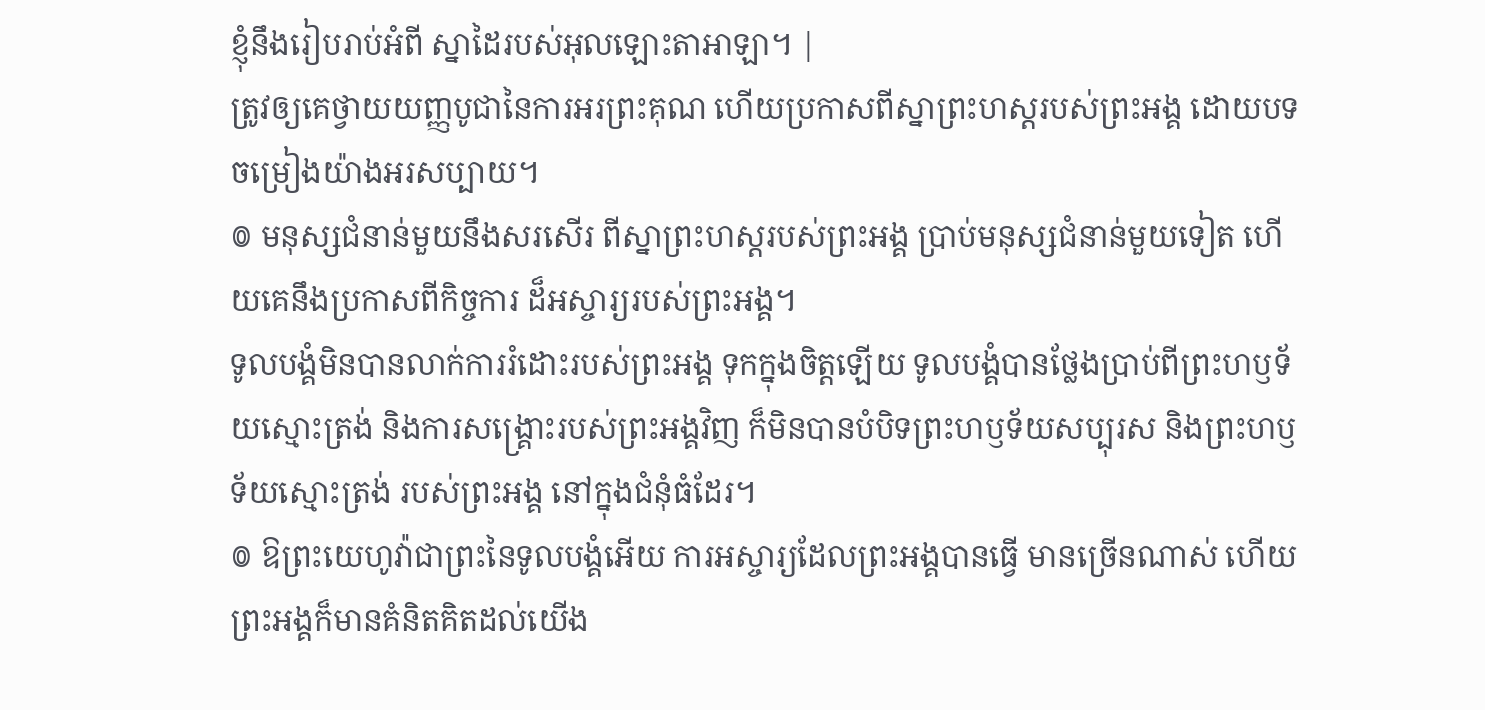ខ្ញុំនឹងរៀបរាប់អំពី ស្នាដៃរបស់អុលឡោះតាអាឡា។ |
ត្រូវឲ្យគេថ្វាយយញ្ញបូជានៃការអរព្រះគុណ ហើយប្រកាសពីស្នាព្រះហស្ដរបស់ព្រះអង្គ ដោយបទចម្រៀងយ៉ាងអរសប្បាយ។
៙ មនុស្សជំនាន់មួយនឹងសរសើរ ពីស្នាព្រះហស្ដរបស់ព្រះអង្គ ប្រាប់មនុស្សជំនាន់មួយទៀត ហើយគេនឹងប្រកាសពីកិច្ចការ ដ៏អស្ចារ្យរបស់ព្រះអង្គ។
ទូលបង្គំមិនបានលាក់ការរំដោះរបស់ព្រះអង្គ ទុកក្នុងចិត្តឡើយ ទូលបង្គំបានថ្លែងប្រាប់ពីព្រះហឫទ័យស្មោះត្រង់ និងការសង្គ្រោះរបស់ព្រះអង្គវិញ ក៏មិនបានបំបិទព្រះហឫទ័យសប្បុរស និងព្រះហឫទ័យស្មោះត្រង់ របស់ព្រះអង្គ នៅក្នុងជំនុំធំដែរ។
៙ ឱព្រះយេហូវ៉ាជាព្រះនៃទូលបង្គំអើយ ការអស្ចារ្យដែលព្រះអង្គបានធ្វើ មានច្រើនណាស់ ហើយព្រះអង្គក៏មានគំនិតគិតដល់យើង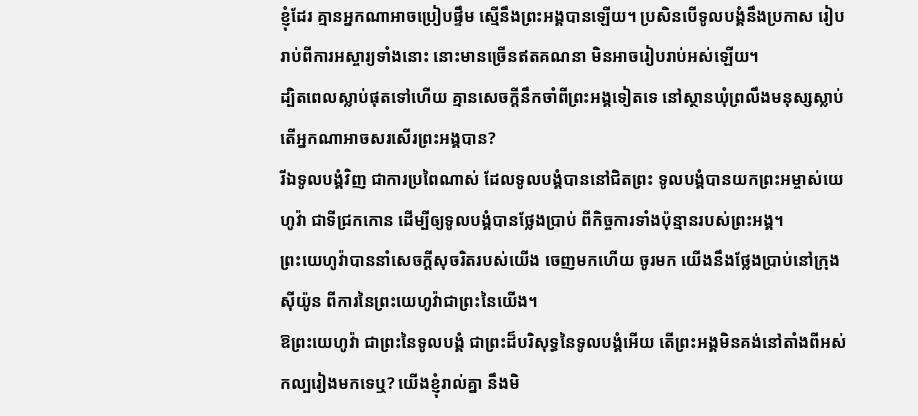ខ្ញុំដែរ គ្មានអ្នកណាអាចប្រៀបផ្ទឹម ស្មើនឹងព្រះអង្គបានឡើយ។ ប្រសិនបើទូលបង្គំនឹងប្រកាស រៀបរាប់ពីការអស្ចារ្យទាំងនោះ នោះមានច្រើនឥតគណនា មិនអាចរៀបរាប់អស់ឡើយ។
ដ្បិតពេលស្លាប់ផុតទៅហើយ គ្មានសេចក្ដីនឹកចាំពីព្រះអង្គទៀតទេ នៅស្ថានឃុំព្រលឹងមនុស្សស្លាប់ តើអ្នកណាអាចសរសើរព្រះអង្គបាន?
រីឯទូលបង្គំវិញ ជាការប្រពៃណាស់ ដែលទូលបង្គំបាននៅជិតព្រះ ទូលបង្គំបានយកព្រះអម្ចាស់យេហូវ៉ា ជាទីជ្រកកោន ដើម្បីឲ្យទូលបង្គំបានថ្លែងប្រាប់ ពីកិច្ចការទាំងប៉ុន្មានរបស់ព្រះអង្គ។
ព្រះយេហូវ៉ាបាននាំសេចក្ដីសុចរិតរបស់យើង ចេញមកហើយ ចូរមក យើងនឹងថ្លែងប្រាប់នៅក្រុងស៊ីយ៉ូន ពីការនៃព្រះយេហូវ៉ាជាព្រះនៃយើង។
ឱព្រះយេហូវ៉ា ជាព្រះនៃទូលបង្គំ ជាព្រះដ៏បរិសុទ្ធនៃទូលបង្គំអើយ តើព្រះអង្គមិនគង់នៅតាំងពីអស់កល្បរៀងមកទេឬ? យើងខ្ញុំរាល់គ្នា នឹងមិ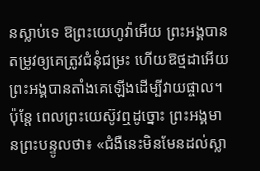នស្លាប់ទេ ឱព្រះយេហូវ៉ាអើយ ព្រះអង្គបានតម្រូវឲ្យគេត្រូវជំនុំជម្រះ ហើយឱថ្មដាអើយ ព្រះអង្គបានតាំងគេឡើងដើម្បីវាយផ្ចាល។
ប៉ុន្តែ ពេលព្រះយេស៊ូវឮដូច្នោះ ព្រះអង្គមានព្រះបន្ទូលថា៖ «ជំងឺនេះមិនមែនដល់ស្លា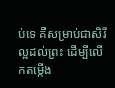ប់ទេ គឺសម្រាប់ជាសិរីល្អដល់ព្រះ ដើម្បីលើកតម្កើង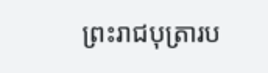ព្រះរាជបុត្រារប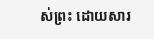ស់ព្រះ ដោយសារ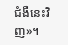ជំងឺនេះវិញ»។